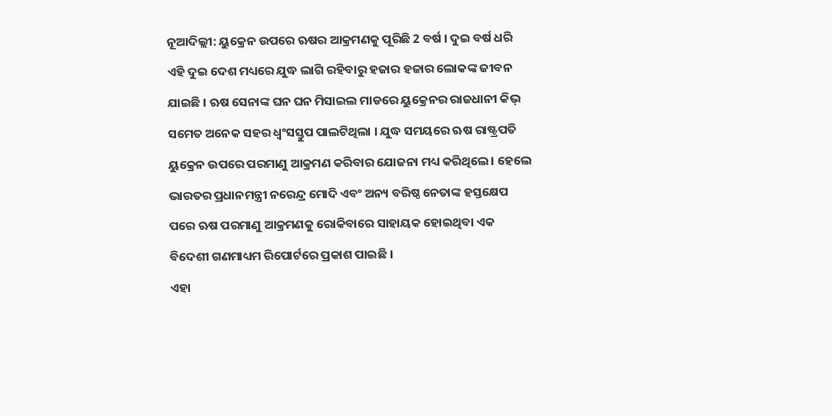ନୂଆଦିଲ୍ଲୀ: ୟୁକ୍ରେନ ଉପରେ ଋଷର ଆକ୍ରମଣକୁ ପୂରିଛି 2 ବର୍ଷ । ଦୁଇ ବର୍ଷ ଧରି ଏହି ଦୁଇ ଦେଶ ମଧ୍ୟରେ ଯୁଦ୍ଧ ଲାଗି ରହିବାରୁ ହଜାର ହଜାର ଲୋକଙ୍କ ଜୀବନ ଯାଇଛି । ଋଷ ସେନାଙ୍କ ଘନ ଘନ ମିସାଇଲ ମାଡରେ ୟୁକ୍ରେନର ରାଜଧାନୀ କିଭ୍ ସମେତ ଅନେକ ସହର ଧ୍ବଂସସ୍ତୁପ ପାଲଟିଥିଲା । ଯୁଦ୍ଧ ସମୟରେ ଋଷ ରାଷ୍ଟ୍ରପତି ୟୁକ୍ରେନ ଉପରେ ପରମାଣୁ ଆକ୍ରମଣ କରିବାର ଯୋଜନା ମଧ୍ୟ କରିଥିଲେ । ହେଲେ ଭାରତର ପ୍ରଧାନମନ୍ତ୍ରୀ ନରେନ୍ଦ୍ର ମୋଦି ଏବଂ ଅନ୍ୟ ବରିଷ୍ଠ ନେତାଙ୍କ ହସ୍ତକ୍ଷେପ ପରେ ଋଷ ପରମାଣୁ ଆକ୍ରମଣକୁ ରୋକିବାରେ ସାହାୟକ ହୋଇଥିବା ଏକ ବିଦେଶୀ ଗଣମାଧ୍ୟମ ରିପୋର୍ଟରେ ପ୍ରକାଶ ପାଇଛି ।
ଏହା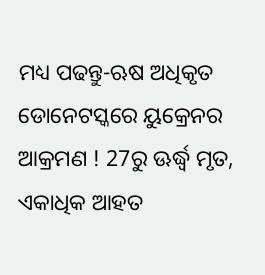ମଧ୍ୟ ପଢନ୍ତୁ-ଋଷ ଅଧିକୃତ ଡୋନେଟସ୍କରେ ୟୁକ୍ରେନର ଆକ୍ରମଣ ! 27ରୁ ଊର୍ଦ୍ଧ୍ୱ ମୃତ, ଏକାଧିକ ଆହତ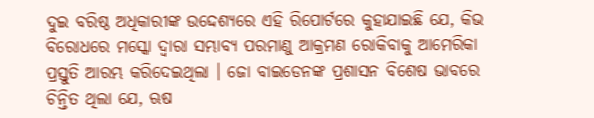ଦୁଇ ବରିଷ୍ଠ ଅଧିକାରୀଙ୍କ ଉଦ୍ଦେଶ୍ୟରେ ଏହି ରିପୋର୍ଟରେ କୁହାଯାଇଛି ଯେ, କିଭ ବିରୋଧରେ ମସ୍କୋ ଦ୍ୱାରା ସମ୍ଭାବ୍ୟ ପରମାଣୁ ଆକ୍ରମଣ ରୋକିବାକୁ ଆମେରିକା ପ୍ରସ୍ତୁତି ଆରମ୍ଭ କରିଦେଇଥିଲା । ଜୋ ବାଇଡେନଙ୍କ ପ୍ରଶାସନ ବିଶେଷ ଭାବରେ ଚିନ୍ତିତ ଥିଲା ଯେ, ଋଷ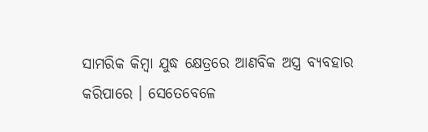ସାମରିକ କିମ୍ବା ଯୁଦ୍ଧ କ୍ଷେତ୍ରରେ ଆଣବିକ ଅସ୍ତ୍ର ବ୍ୟବହାର କରିପାରେ । ସେତେବେଳେ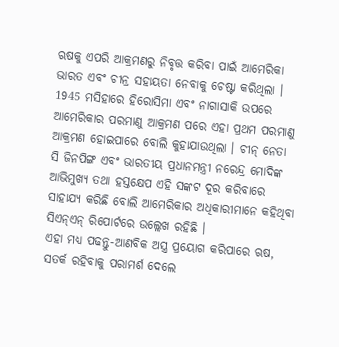ଋଷକୁ ଏପରି ଆକ୍ରମଣରୁ ନିବୃତ୍ତ କରିବା ପାଇଁ ଆମେରିକା ଭାରତ ଏବଂ ଚୀନ୍ର ସହାୟତା ନେବାକୁ ଚେଷ୍ଟା କରିଥିଲା । 1945 ମସିହାରେ ହିରୋସିମା ଏବଂ ନାଗାସାକି ଉପରେ ଆମେରିକାର ପରମାଣୁ ଆକ୍ରମଣ ପରେ ଏହା ପ୍ରଥମ ପରମାଣୁ ଆକ୍ରମଣ ହୋଇପାରେ ବୋଲି କୁହାଯାଉଥିଲା । ଚୀନ୍ ନେତା ସି ଜିନପିଙ୍ଗ ଏବଂ ଭାରତୀୟ ପ୍ରଧାନମନ୍ତ୍ରୀ ନରେନ୍ଦ୍ର ମୋଦିଙ୍କ ଆଭିମୁଖ୍ୟ ତଥା ହସ୍ତକ୍ଷେପ ଏହି ସଙ୍କଟ ଦୂର କରିବାରେ ସାହାଯ୍ୟ କରିଛି ବୋଲି ଆମେରିକାର ଅଧିକାରୀମାନେ କହିଥିବା ସିଏନ୍ଏନ୍ ରିପୋର୍ଟରେ ଉଲ୍ଲେଖ ରହିଛି ।
ଏହା ମଧ୍ୟ ପଢନ୍ତୁ-ଆଣବିକ ଅସ୍ତ୍ର ପ୍ରୟୋଗ କରିପାରେ ଋଷ, ସତର୍କ ରହିବାକୁ ପରାମର୍ଶ ଦେଲେ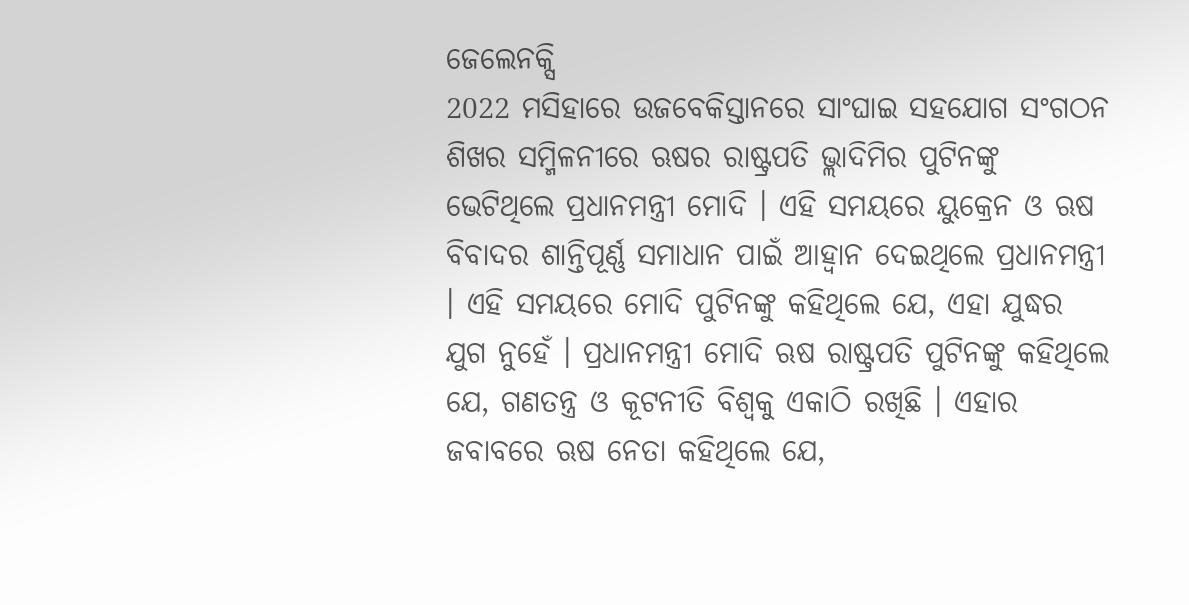ଜେଲେନକ୍ସି
2022 ମସିହାରେ ଉଜବେକିସ୍ତାନରେ ସାଂଘାଇ ସହଯୋଗ ସଂଗଠନ ଶିଖର ସମ୍ମିଳନୀରେ ଋଷର ରାଷ୍ଟ୍ରପତି ଭ୍ଲାଦିମିର ପୁଟିନଙ୍କୁ ଭେଟିଥିଲେ ପ୍ରଧାନମନ୍ତ୍ରୀ ମୋଦି । ଏହି ସମୟରେ ୟୁକ୍ରେନ ଓ ଋଷ ବିବାଦର ଶାନ୍ତିପୂର୍ଣ୍ଣ ସମାଧାନ ପାଇଁ ଆହ୍ବାନ ଦେଇଥିଲେ ପ୍ରଧାନମନ୍ତ୍ରୀ । ଏହି ସମୟରେ ମୋଦି ପୁଟିନଙ୍କୁ କହିଥିଲେ ଯେ, ଏହା ଯୁଦ୍ଧର ଯୁଗ ନୁହେଁ । ପ୍ରଧାନମନ୍ତ୍ରୀ ମୋଦି ଋଷ ରାଷ୍ଟ୍ରପତି ପୁଟିନଙ୍କୁ କହିଥିଲେ ଯେ, ଗଣତନ୍ତ୍ର ଓ କୂଟନୀତି ବିଶ୍ୱକୁ ଏକାଠି ରଖିଛି । ଏହାର ଜବାବରେ ଋଷ ନେତା କହିଥିଲେ ଯେ,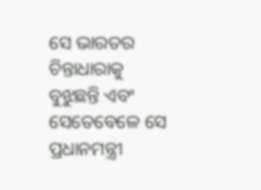ସେ ଭାରତର ଚିନ୍ତାଧାରାକୁ ବୁଝୁଛନ୍ତି ଏବଂ ସେତେବେଳେ ସେ ପ୍ରଧାନମନ୍ତ୍ରୀ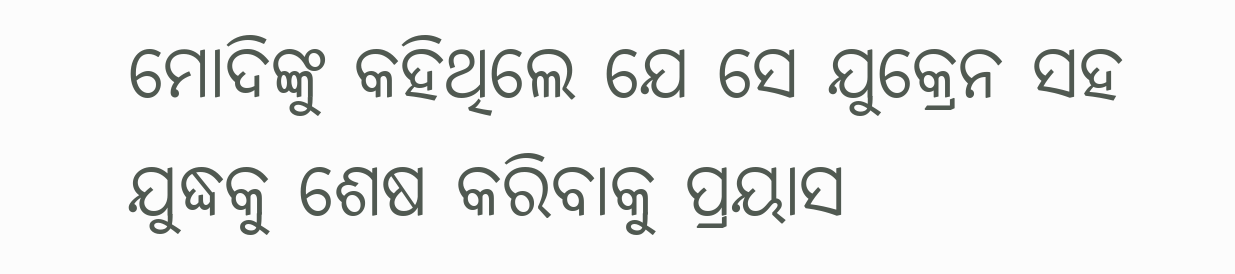ମୋଦିଙ୍କୁ କହିଥିଲେ ଯେ ସେ ଯୁକ୍ରେନ ସହ ଯୁଦ୍ଧକୁ ଶେଷ କରିବାକୁ ପ୍ରୟାସ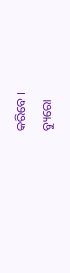କରିବେ ।
ବ୍ୟୁରୋ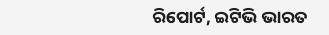ରିପୋର୍ଟ, ଇଟିଭି ଭାରତ